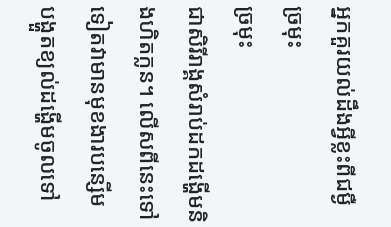អ្នកគួរយល់ដឹងអ្វីខ្លះពីជម្ងឺច្រមុះ
ច្រមុះ
ជាសិរីរាង្គសំរាប់ដកដង្ហើមនិងហិតក្លន។ លើសពីនេះទៅ ទៀតវាមានមុខងារបន្សើម បង្ហួតខ្យល់ដង្ហើមចូលទៅ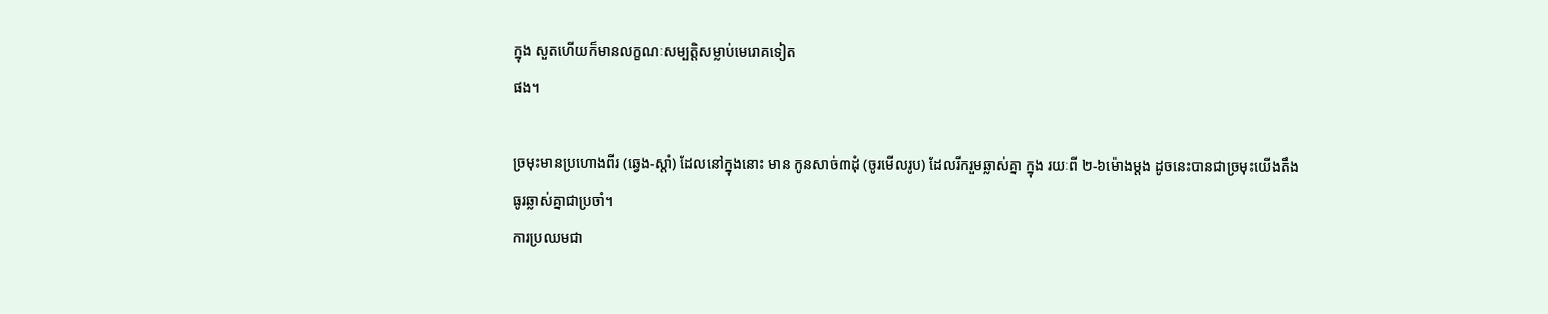ក្នុង សួតហើយក៏មានលក្ខណៈសម្បត្តិសម្លាប់មេរោគទៀត
ផង។

ច្រមុះមានប្រហោងពីរ (ឆ្វេង-ស្តាំ) ដែលនៅក្នុងនោះ មាន កូនសាច់៣ដុំ (ចូរមើលរូប) ដែលរីករួមឆ្លាស់គ្នា ក្នុង រយៈពី ២-៦ម៉ោងម្តង ដូចនេះបានជាច្រមុះយើងតឹង ធូរឆ្លាស់គ្នាជាប្រចាំ។
ការប្រឈមជា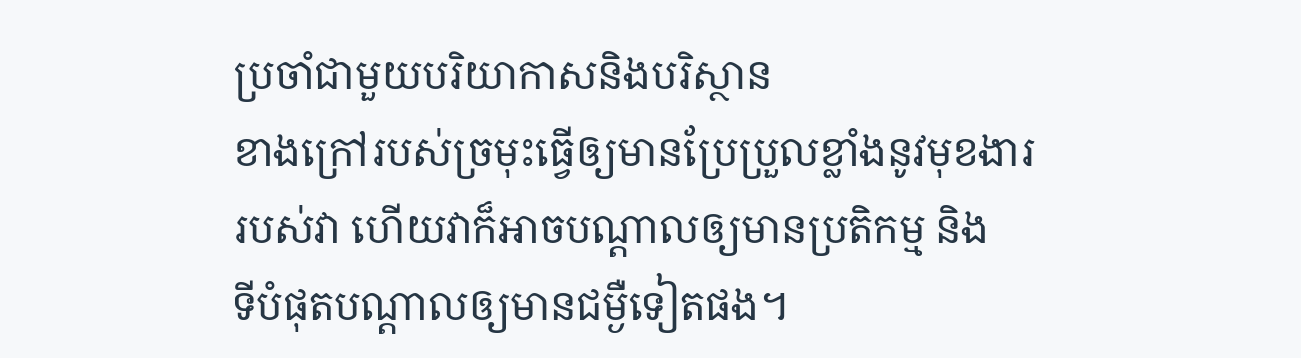ប្រចាំជាមួយបរិយាកាសនិងបរិស្ថាន
ខាងក្រៅរបស់ច្រមុះធ្វើឲ្យមានប្រែប្រួលខ្លាំងនូវមុខងារ
របស់វា ហើយវាក៏អាចបណ្តាលឲ្យមានប្រតិកម្ម និង
ទីបំផុតបណ្តាលឲ្យមានជម្ងឺទៀតផង។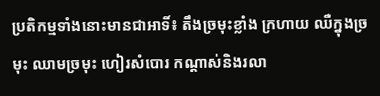ប្រតិកម្មទាំងនោះមានជាអាទិ៍៖ តឹងច្រមុះខ្លាំង ក្រហាយ ឈឺក្នុងច្រមុះ ឈាមច្រមុះ ហៀរសំបោរ កណ្តាស់និងរលា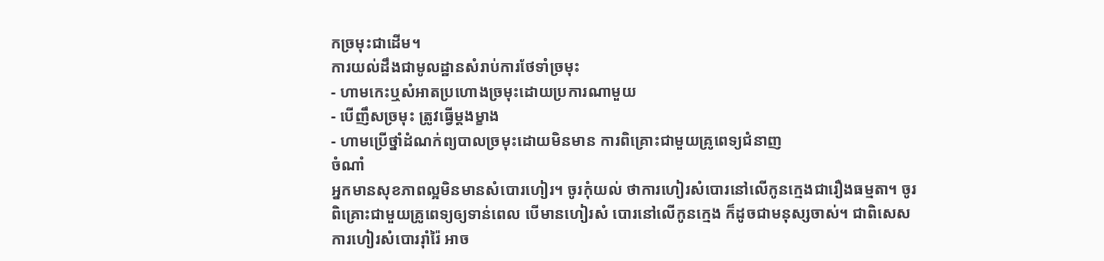កច្រមុះជាដើម។
ការយល់ដឹងជាមូលដ្ឋានសំរាប់ការថែទាំច្រមុះ
- ហាមកេះឬសំអាតប្រហោងច្រមុះដោយប្រការណាមួយ
- បើញឹសច្រមុះ ត្រូវធ្វើម្តងម្ខាង
- ហាមប្រើថ្នាំដំណក់ព្យបាលច្រមុះដោយមិនមាន ការពិគ្រោះជាមួយគ្រូពេទ្យជំនាញ
ចំណាំ
អ្នកមានសុខភាពល្អមិនមានសំបោរហៀរ។ ចូរកុំយល់ ថាការហៀរសំបោរនៅលើកូនក្មេងជារឿងធម្មតា។ ចូរ
ពិគ្រោះជាមួយគ្រូពេទ្យឲ្យទាន់ពេល បើមានហៀរសំ បោរនៅលើកូនក្មេង ក៏ដូចជាមនុស្សចាស់។ ជាពិសេស
ការហៀរសំបោររ៉ាំរ៉ៃ អាច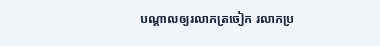បណ្តាលឲ្យរលាកត្រចៀក រលាកប្រ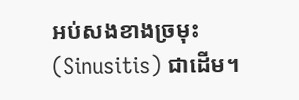អប់សងខាងច្រមុះ (Sinusitis) ជាដើម។